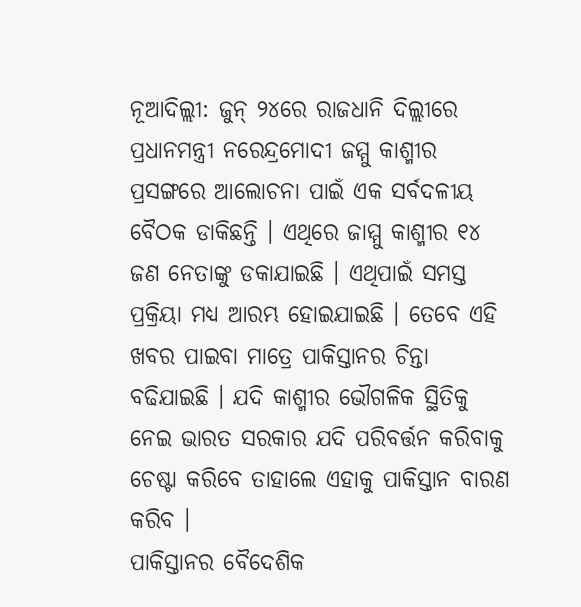ନୂଆଦିଲ୍ଲୀ: ଜୁନ୍ ୨୪ରେ ରାଜଧାନି ଦିଲ୍ଲୀରେ ପ୍ରଧାନମନ୍ତ୍ରୀ ନରେନ୍ଦ୍ରମୋଦୀ ଜମ୍ମୁ କାଶ୍ମୀର ପ୍ରସଙ୍ଗରେ ଆଲୋଚନା ପାଇଁ ଏକ ସର୍ବଦଳୀୟ ବୈଠକ ଡାକିଛନ୍ତି । ଏଥିରେ ଜାମ୍ମୁ କାଶ୍ମୀର ୧୪ ଜଣ ନେତାଙ୍କୁ ଡକାଯାଇଛି । ଏଥିପାଇଁ ସମସ୍ତ ପ୍ରକ୍ରିୟା ମଧ୍ୟ ଆରମ୍ଭ ହୋଇଯାଇଛି । ତେବେ ଏହି ଖବର ପାଇବା ମାତ୍ରେ ପାକିସ୍ତାନର ଚିନ୍ତା ବଢିଯାଇଛି । ଯଦି କାଶ୍ମୀର ଭୌଗଳିକ ସ୍ଥିତିକୁ ନେଇ ଭାରତ ସରକାର ଯଦି ପରିବର୍ତ୍ତନ କରିବାକୁ ଚେଷ୍ଟା କରିବେ ତାହାଲେ ଏହାକୁ ପାକିସ୍ତାନ ବାରଣ କରିବ ।
ପାକିସ୍ତାନର ବୈଦେଶିକ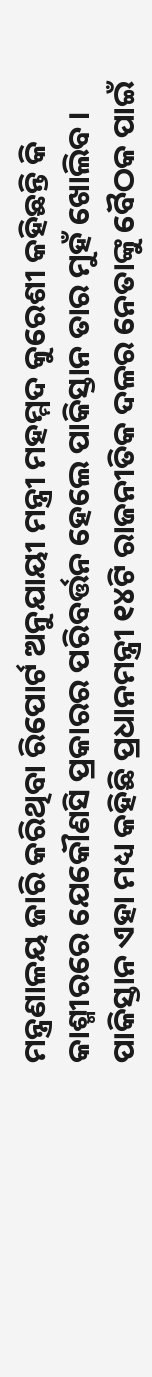ମନ୍ତ୍ରଣାଳୟ ଜାରି କରିଥିବା ରିପୋର୍ଟ ଅନୁଯାୟୀ ମନ୍ତ୍ରୀ ମହମ୍ମଦ କୁରେଶୀ କହିଛନ୍ତି କି କାଶ୍ମୀରରେ ଯେକୌଣସି ପ୍ରକାରର ପରିବର୍ତ୍ତନ ହେଲେ ପାକିସ୍ତାନ ତାର ମୁହଁ ଖୋଲିବ । ପାକିସ୍ତାନ ଏହା ମଧ୍ୟ କହିଛି ପ୍ରଧାନମନ୍ତ୍ରୀ ୧୪ଟି ରାଜନୀତିକ ଦଳର ନେତାଙ୍କୁ ବୈଠକ ପାଇଁ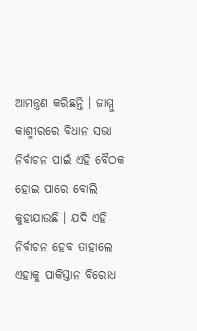ଆମନ୍ତ୍ରଣ କରିଛନ୍ତି । ଜାମ୍ମୁ କାଶ୍ମୀରରେ ବିଧାନ ସଭା ନିର୍ବାଚନ ପାଇଁ ଏହି ବୈଠକ ହୋଇ ପାରେ ବୋଲି କୁହାଯାଉଛି । ଯଦି ଏହି ନିର୍ବାଚନ ହେବ ତାହାଲେ ଏହାକୁ ପାକିସ୍ତାନ ବିରୋଧ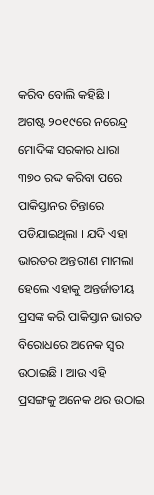କରିବ ବୋଲି କହିଛି ।
ଅଗଷ୍ଟ ୨୦୧୯ରେ ନରେନ୍ଦ୍ର ମୋଦିଙ୍କ ସରକାର ଧାରା ୩୭୦ ରଦ୍ଦ କରିବା ପରେ ପାକିସ୍ତାନର ଚିନ୍ତାରେ ପଡିଯାଇଥିଲା । ଯଦି ଏହା ଭାରତର ଅନ୍ତରୀଣ ମାମଲା ହେଲେ ଏହାକୁ ଅନ୍ତର୍ଜାତୀୟ ପ୍ରସଙ୍କ କରି ପାକିସ୍ତାନ ଭାରତ ବିରୋଧରେ ଅନେକ ସ୍ୱର ଉଠାଇଛି । ଆଉ ଏହି ପ୍ରସଙ୍ଗକୁ ଅନେକ ଥର ଉଠାଇ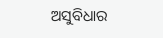ଅସୁବିଧାର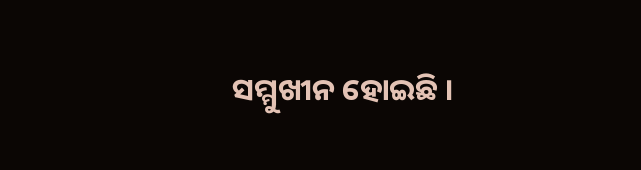ସମ୍ମୁଖୀନ ହୋଇଛି ।